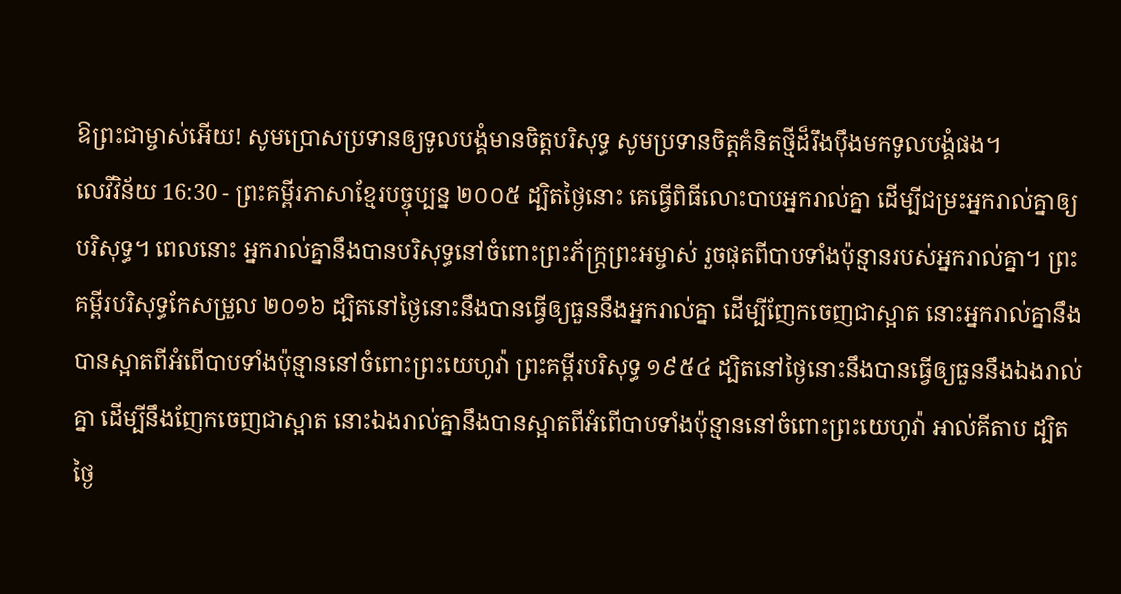ឱព្រះជាម្ចាស់អើយ! សូមប្រោសប្រទានឲ្យទូលបង្គំមានចិត្តបរិសុទ្ធ សូមប្រទានចិត្តគំនិតថ្មីដ៏រឹងប៉ឹងមកទូលបង្គំផង។
លេវីវិន័យ 16:30 - ព្រះគម្ពីរភាសាខ្មែរបច្ចុប្បន្ន ២០០៥ ដ្បិតថ្ងៃនោះ គេធ្វើពិធីលោះបាបអ្នករាល់គ្នា ដើម្បីជម្រះអ្នករាល់គ្នាឲ្យបរិសុទ្ធ។ ពេលនោះ អ្នករាល់គ្នានឹងបានបរិសុទ្ធនៅចំពោះព្រះភ័ក្ត្រព្រះអម្ចាស់ រួចផុតពីបាបទាំងប៉ុន្មានរបស់អ្នករាល់គ្នា។ ព្រះគម្ពីរបរិសុទ្ធកែសម្រួល ២០១៦ ដ្បិតនៅថ្ងៃនោះនឹងបានធ្វើឲ្យធួននឹងអ្នករាល់គ្នា ដើម្បីញែកចេញជាស្អាត នោះអ្នករាល់គ្នានឹងបានស្អាតពីអំពើបាបទាំងប៉ុន្មាននៅចំពោះព្រះយេហូវ៉ា ព្រះគម្ពីរបរិសុទ្ធ ១៩៥៤ ដ្បិតនៅថ្ងៃនោះនឹងបានធ្វើឲ្យធួននឹងឯងរាល់គ្នា ដើម្បីនឹងញែកចេញជាស្អាត នោះឯងរាល់គ្នានឹងបានស្អាតពីអំពើបាបទាំងប៉ុន្មាននៅចំពោះព្រះយេហូវ៉ា អាល់គីតាប ដ្បិតថ្ងៃ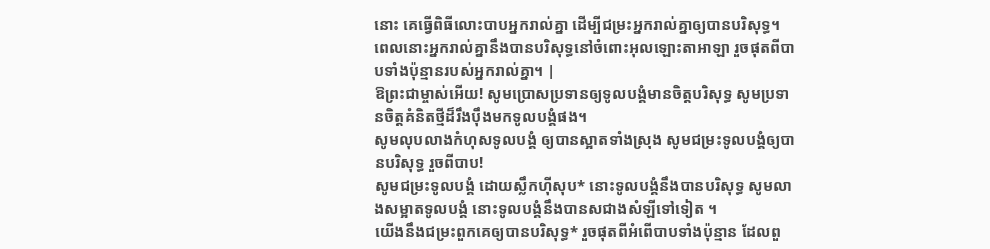នោះ គេធ្វើពិធីលោះបាបអ្នករាល់គ្នា ដើម្បីជម្រះអ្នករាល់គ្នាឲ្យបានបរិសុទ្ធ។ ពេលនោះអ្នករាល់គ្នានឹងបានបរិសុទ្ធនៅចំពោះអុលឡោះតាអាឡា រួចផុតពីបាបទាំងប៉ុន្មានរបស់អ្នករាល់គ្នា។ |
ឱព្រះជាម្ចាស់អើយ! សូមប្រោសប្រទានឲ្យទូលបង្គំមានចិត្តបរិសុទ្ធ សូមប្រទានចិត្តគំនិតថ្មីដ៏រឹងប៉ឹងមកទូលបង្គំផង។
សូមលុបលាងកំហុសទូលបង្គំ ឲ្យបានស្អាតទាំងស្រុង សូមជម្រះទូលបង្គំឲ្យបានបរិសុទ្ធ រួចពីបាប!
សូមជម្រះទូលបង្គំ ដោយស្លឹកហ៊ីសុប* នោះទូលបង្គំនឹងបានបរិសុទ្ធ សូមលាងសម្អាតទូលបង្គំ នោះទូលបង្គំនឹងបានសជាងសំឡីទៅទៀត ។
យើងនឹងជម្រះពួកគេឲ្យបានបរិសុទ្ធ* រួចផុតពីអំពើបាបទាំងប៉ុន្មាន ដែលពួ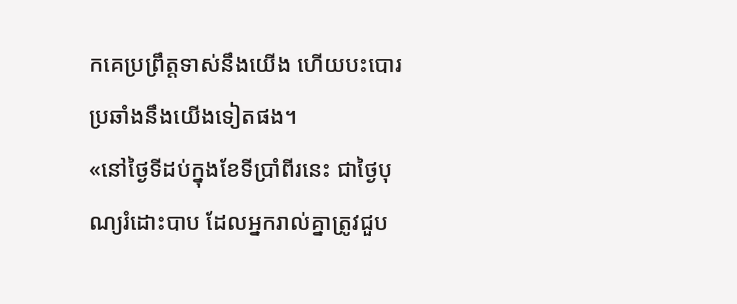កគេប្រព្រឹត្តទាស់នឹងយើង ហើយបះបោរប្រឆាំងនឹងយើងទៀតផង។
«នៅថ្ងៃទីដប់ក្នុងខែទីប្រាំពីរនេះ ជាថ្ងៃបុណ្យរំដោះបាប ដែលអ្នករាល់គ្នាត្រូវជួប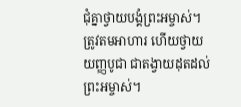ជុំគ្នាថ្វាយបង្គំព្រះអម្ចាស់។ ត្រូវតមអាហារ ហើយថ្វាយយញ្ញបូជា ជាតង្វាយដុតដល់ព្រះអម្ចាស់។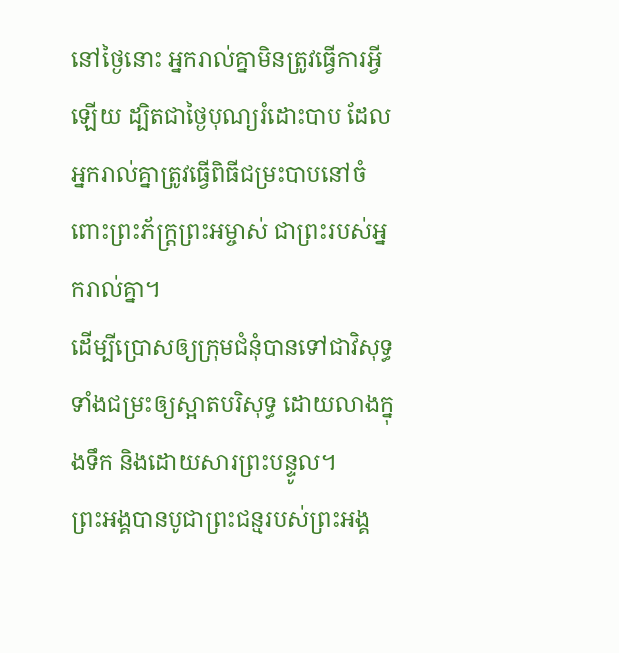នៅថ្ងៃនោះ អ្នករាល់គ្នាមិនត្រូវធ្វើការអ្វីឡើយ ដ្បិតជាថ្ងៃបុណ្យរំដោះបាប ដែលអ្នករាល់គ្នាត្រូវធ្វើពិធីជម្រះបាបនៅចំពោះព្រះភ័ក្ត្រព្រះអម្ចាស់ ជាព្រះរបស់អ្នករាល់គ្នា។
ដើម្បីប្រោសឲ្យក្រុមជំនុំបានទៅជាវិសុទ្ធ ទាំងជម្រះឲ្យស្អាតបរិសុទ្ធ ដោយលាងក្នុងទឹក និងដោយសារព្រះបន្ទូល។
ព្រះអង្គបានបូជាព្រះជន្មរបស់ព្រះអង្គ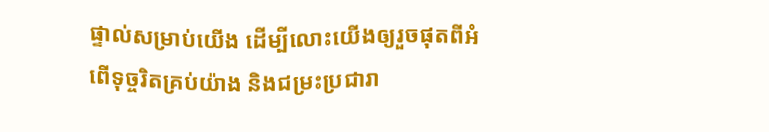ផ្ទាល់សម្រាប់យើង ដើម្បីលោះយើងឲ្យរួចផុតពីអំពើទុច្ចរិតគ្រប់យ៉ាង និងជម្រះប្រជារា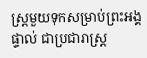ស្ត្រមួយទុកសម្រាប់ព្រះអង្គផ្ទាល់ ជាប្រជារាស្ត្រ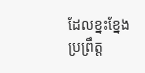ដែលខ្នះខ្នែងប្រព្រឹត្ត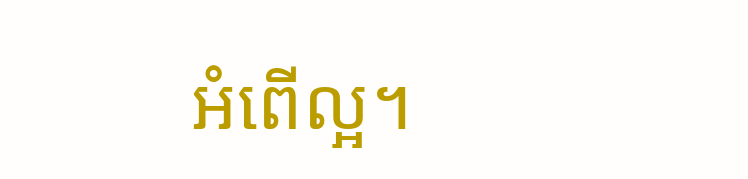អំពើល្អ។